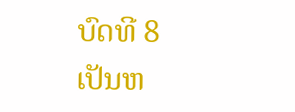ບົດທີ 8
ເປັນຫ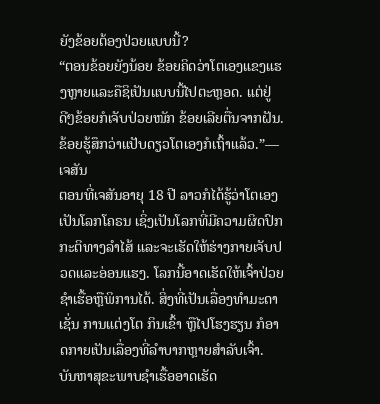ຍັງຂ້ອຍຕ້ອງປ່ວຍແບບນີ້?
“ຕອນຂ້ອຍຍັງນ້ອຍ ຂ້ອຍຄິດວ່າໂຕເອງແຂງແຮງຫຼາຍແລະຄືຊິເປັນແບບນີ້ໄປຕະຫຼອດ. ແຕ່ຢູ່ດີໆຂ້ອຍກໍເຈັບປ່ວຍໜັກ ຂ້ອຍເລີຍຕື່ນຈາກຝັນ. ຂ້ອຍຮູ້ສຶກວ່າແປັບດຽວໂຕເອງກໍເຖົ້າແລ້ວ.”—ເຈສັນ
ຕອນທີ່ເຈສັນອາຍຸ 18 ປີ ລາວກໍໄດ້ຮູ້ວ່າໂຕເອງເປັນໂລກໂຄຣນ ເຊິ່ງເປັນໂລກທີ່ມີຄວາມຜິດປົກກະຕິທາງລຳໄສ້ ແລະຈະເຮັດໃຫ້ຮ່າງກາຍເຈັບປວດແລະອ່ອນແຮງ. ໂລກນີ້ອາດເຮັດໃຫ້ເຈົ້າປ່ວຍຊຳເຮື້ອຫຼືພິການໄດ້. ສິ່ງທີ່ເປັນເລື່ອງທຳມະດາ ເຊັ່ນ ການແຕ່ງໂຕ ກິນເຂົ້າ ຫຼືໄປໂຮງຮຽນ ກໍອາດກາຍເປັນເລື່ອງທີ່ລຳບາກຫຼາຍສຳລັບເຈົ້າ.
ບັນຫາສຸຂະພາບຊຳເຮື້ອອາດເຮັດ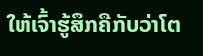ໃຫ້ເຈົ້າຮູ້ສຶກຄືກັບວ່າໂຕ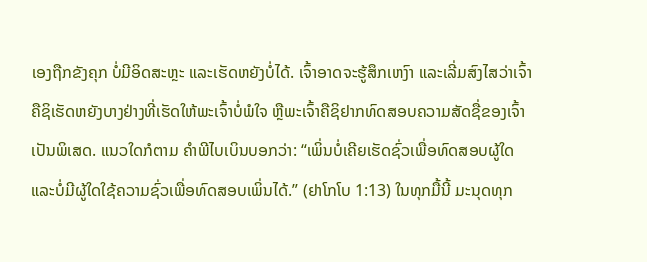ເອງຖືກຂັງຄຸກ ບໍ່ມີອິດສະຫຼະ ແລະເຮັດຫຍັງບໍ່ໄດ້. ເຈົ້າອາດຈະຮູ້ສຶກເຫງົາ ແລະເລີ່ມສົງໄສວ່າເຈົ້າຄືຊິເຮັດຫຍັງບາງຢ່າງທີ່ເຮັດໃຫ້ພະເຈົ້າບໍ່ພໍໃຈ ຫຼືພະເຈົ້າຄືຊິຢາກທົດສອບຄວາມສັດຊື່ຂອງເຈົ້າເປັນພິເສດ. ແນວໃດກໍຕາມ ຄຳພີໄບເບິນບອກວ່າ: “ເພິ່ນບໍ່ເຄີຍເຮັດຊົ່ວເພື່ອທົດສອບຜູ້ໃດ ແລະບໍ່ມີຜູ້ໃດໃຊ້ຄວາມຊົ່ວເພື່ອທົດສອບເພິ່ນໄດ້.” (ຢາໂກໂບ 1:13) ໃນທຸກມື້ນີ້ ມະນຸດທຸກ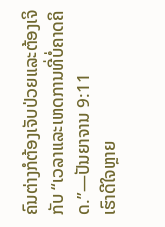ຄົນຕ່າງກໍຕ້ອງເຈັບປ່ວຍແລະຕ້ອງເຈິກັບ “ເວລາແລະເຫດການທີ່ບໍ່ຄາດຄິດ.”—ປັນຍາຈານ 9:11
ເຮົາດີໃຈຫຼາຍ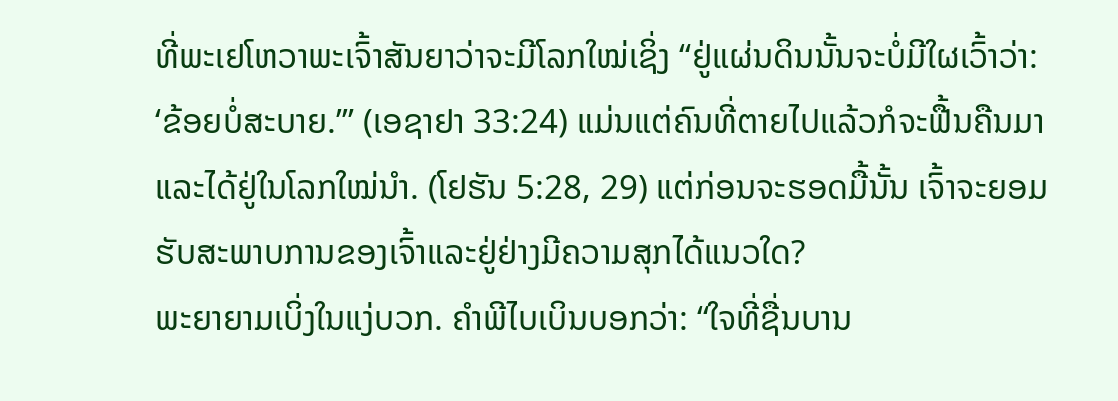ທີ່ພະເຢໂຫວາພະເຈົ້າສັນຍາວ່າຈະມີໂລກໃໝ່ເຊິ່ງ “ຢູ່ແຜ່ນດິນນັ້ນຈະບໍ່ມີໃຜເວົ້າວ່າ: ‘ຂ້ອຍບໍ່ສະບາຍ.’” (ເອຊາຢາ 33:24) ແມ່ນແຕ່ຄົນທີ່ຕາຍໄປແລ້ວກໍຈະຟື້ນຄືນມາແລະໄດ້ຢູ່ໃນໂລກໃໝ່ນຳ. (ໂຢຮັນ 5:28, 29) ແຕ່ກ່ອນຈະຮອດມື້ນັ້ນ ເຈົ້າຈະຍອມຮັບສະພາບການຂອງເຈົ້າແລະຢູ່ຢ່າງມີຄວາມສຸກໄດ້ແນວໃດ?
ພະຍາຍາມເບິ່ງໃນແງ່ບວກ. ຄຳພີໄບເບິນບອກວ່າ: “ໃຈທີ່ຊື່ນບານ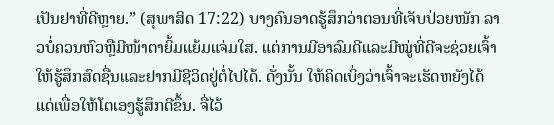ເປັນຢາທີ່ດີຫຼາຍ.” (ສຸພາສິດ 17:22) ບາງຄົນອາດຮູ້ສຶກວ່າຕອນທີ່ເຈັບປ່ວຍໜັກ ລາວບໍ່ຄວນຫົວຫຼືມີໜ້າຕາຍິ້ມແຍ້ມແຈ່ມໃສ. ແຕ່ການມີອາລົມດີແລະມີໝູ່ທີ່ດີຈະຊ່ວຍເຈົ້າໃຫ້ຮູ້ສຶກສົດຊື່ນແລະຢາກມີຊີວິດຢູ່ຕໍ່ໄປໄດ້. ດັ່ງນັ້ນ ໃຫ້ຄິດເບິ່ງວ່າເຈົ້າຈະເຮັດຫຍັງໄດ້ແດ່ເພື່ອໃຫ້ໂຕເອງຮູ້ສຶກດີຂຶ້ນ. ຈື່ໄວ້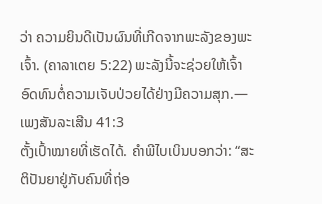ວ່າ ຄວາມຍິນດີເປັນຜົນທີ່ເກີດຈາກພະລັງຂອງພະເຈົ້າ. (ຄາລາເຕຍ 5:22) ພະລັງນີ້ຈະຊ່ວຍໃຫ້ເຈົ້າອົດທົນຕໍ່ຄວາມເຈັບປ່ວຍໄດ້ຢ່າງມີຄວາມສຸກ.—ເພງສັນລະເສີນ 41:3
ຕັ້ງເປົ້າໝາຍທີ່ເຮັດໄດ້. ຄຳພີໄບເບິນບອກວ່າ: “ສະຕິປັນຍາຢູ່ກັບຄົນທີ່ຖ່ອ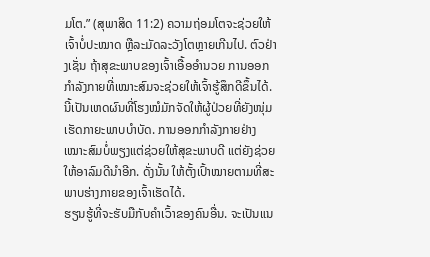ມໂຕ.” (ສຸພາສິດ 11:2) ຄວາມຖ່ອມໂຕຈະຊ່ວຍໃຫ້ເຈົ້າບໍ່ປະໝາດ ຫຼືລະມັດລະວັງໂຕຫຼາຍເກີນໄປ. ຕົວຢ່າງເຊັ່ນ ຖ້າສຸຂະພາບຂອງເຈົ້າເອື້ອອຳນວຍ ການອອກກຳລັງກາຍທີ່ເໝາະສົມຈະຊ່ວຍໃຫ້ເຈົ້າຮູ້ສຶກດີຂຶ້ນໄດ້. ນີ້ເປັນເຫດຜົນທີ່ໂຮງໝໍມັກຈັດໃຫ້ຜູ້ປ່ວຍທີ່ຍັງໜຸ່ມເຮັດກາຍະພາບບຳບັດ. ການອອກກຳລັງກາຍຢ່າງເໝາະສົມບໍ່ພຽງແຕ່ຊ່ວຍໃຫ້ສຸຂະພາບດີ ແຕ່ຍັງຊ່ວຍໃຫ້ອາລົມດີນຳອີກ. ດັ່ງນັ້ນ ໃຫ້ຕັ້ງເປົ້າໝາຍຕາມທີ່ສະພາບຮ່າງກາຍຂອງເຈົ້າເຮັດໄດ້.
ຮຽນຮູ້ທີ່ຈະຮັບມືກັບຄຳເວົ້າຂອງຄົນອື່ນ. ຈະເປັນແນ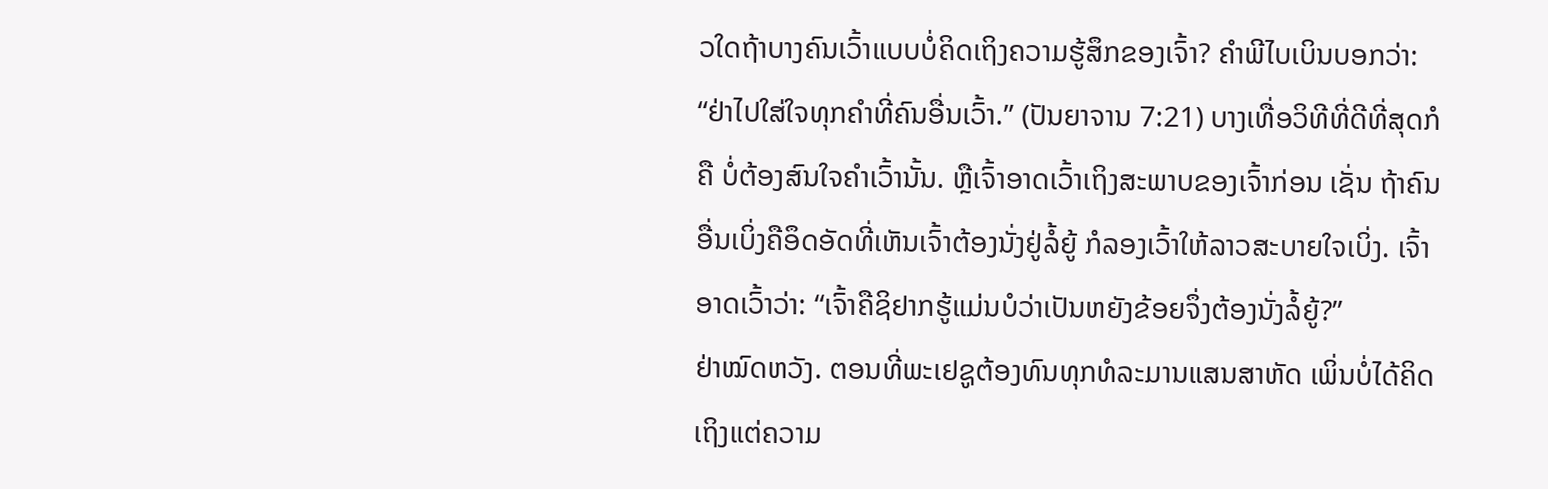ວໃດຖ້າບາງຄົນເວົ້າແບບບໍ່ຄິດເຖິງຄວາມຮູ້ສຶກຂອງເຈົ້າ? ຄຳພີໄບເບິນບອກວ່າ: “ຢ່າໄປໃສ່ໃຈທຸກຄຳທີ່ຄົນອື່ນເວົ້າ.” (ປັນຍາຈານ 7:21) ບາງເທື່ອວິທີທີ່ດີທີ່ສຸດກໍຄື ບໍ່ຕ້ອງສົນໃຈຄຳເວົ້ານັ້ນ. ຫຼືເຈົ້າອາດເວົ້າເຖິງສະພາບຂອງເຈົ້າກ່ອນ ເຊັ່ນ ຖ້າຄົນອື່ນເບິ່ງຄືອຶດອັດທີ່ເຫັນເຈົ້າຕ້ອງນັ່ງຢູ່ລໍ້ຍູ້ ກໍລອງເວົ້າໃຫ້ລາວສະບາຍໃຈເບິ່ງ. ເຈົ້າອາດເວົ້າວ່າ: “ເຈົ້າຄືຊິຢາກຮູ້ແມ່ນບໍວ່າເປັນຫຍັງຂ້ອຍຈຶ່ງຕ້ອງນັ່ງລໍ້ຍູ້?”
ຢ່າໝົດຫວັງ. ຕອນທີ່ພະເຢຊູຕ້ອງທົນທຸກທໍລະມານແສນສາຫັດ ເພິ່ນບໍ່ໄດ້ຄິດເຖິງແຕ່ຄວາມ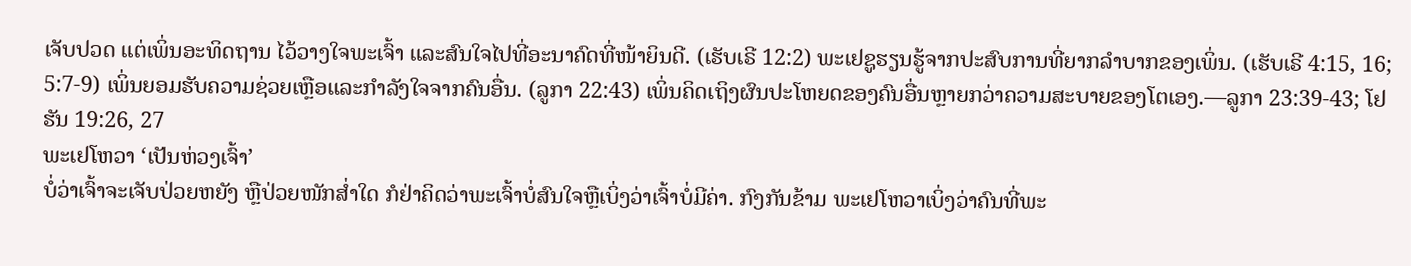ເຈັບປວດ ແຕ່ເພິ່ນອະທິດຖານ ໄວ້ວາງໃຈພະເຈົ້າ ແລະສົນໃຈໄປທີ່ອະນາຄົດທີ່ໜ້າຍິນດີ. (ເຮັບເຣີ 12:2) ພະເຢຊູຮຽນຮູ້ຈາກປະສົບການທີ່ຍາກລຳບາກຂອງເພິ່ນ. (ເຮັບເຣີ 4:15, 16; 5:7-9) ເພິ່ນຍອມຮັບຄວາມຊ່ວຍເຫຼືອແລະກຳລັງໃຈຈາກຄົນອື່ນ. (ລູກາ 22:43) ເພິ່ນຄິດເຖິງຜົນປະໂຫຍດຂອງຄົນອື່ນຫຼາຍກວ່າຄວາມສະບາຍຂອງໂຕເອງ.—ລູກາ 23:39-43; ໂຢຮັນ 19:26, 27
ພະເຢໂຫວາ ‘ເປັນຫ່ວງເຈົ້າ’
ບໍ່ວ່າເຈົ້າຈະເຈັບປ່ວຍຫຍັງ ຫຼືປ່ວຍໜັກສ່ຳໃດ ກໍຢ່າຄິດວ່າພະເຈົ້າບໍ່ສົນໃຈຫຼືເບິ່ງວ່າເຈົ້າບໍ່ມີຄ່າ. ກົງກັນຂ້າມ ພະເຢໂຫວາເບິ່ງວ່າຄົນທີ່ພະ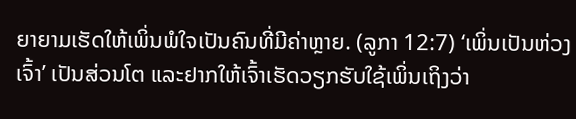ຍາຍາມເຮັດໃຫ້ເພິ່ນພໍໃຈເປັນຄົນທີ່ມີຄ່າຫຼາຍ. (ລູກາ 12:7) ‘ເພິ່ນເປັນຫ່ວງເຈົ້າ’ ເປັນສ່ວນໂຕ ແລະຢາກໃຫ້ເຈົ້າເຮັດວຽກຮັບໃຊ້ເພິ່ນເຖິງວ່າ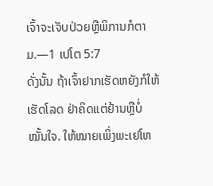ເຈົ້າຈະເຈັບປ່ວຍຫຼືພິການກໍຕາມ.—1 ເປໂຕ 5:7
ດັ່ງນັ້ນ ຖ້າເຈົ້າຢາກເຮັດຫຍັງກໍໃຫ້ເຮັດໂລດ ຢ່າຄິດແຕ່ຢ້ານຫຼືບໍ່ໝັ້ນໃຈ. ໃຫ້ໝາຍເພິ່ງພະເຢໂຫ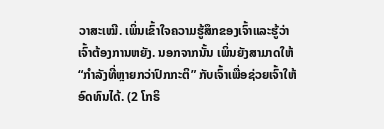ວາສະເໝີ. ເພິ່ນເຂົ້າໃຈຄວາມຮູ້ສຶກຂອງເຈົ້າແລະຮູ້ວ່າເຈົ້າຕ້ອງການຫຍັງ. ນອກຈາກນັ້ນ ເພິ່ນຍັງສາມາດໃຫ້ “ກຳລັງທີ່ຫຼາຍກວ່າປົກກະຕິ” ກັບເຈົ້າເພື່ອຊ່ວຍເຈົ້າໃຫ້ອົດທົນໄດ້. (2 ໂກຣິ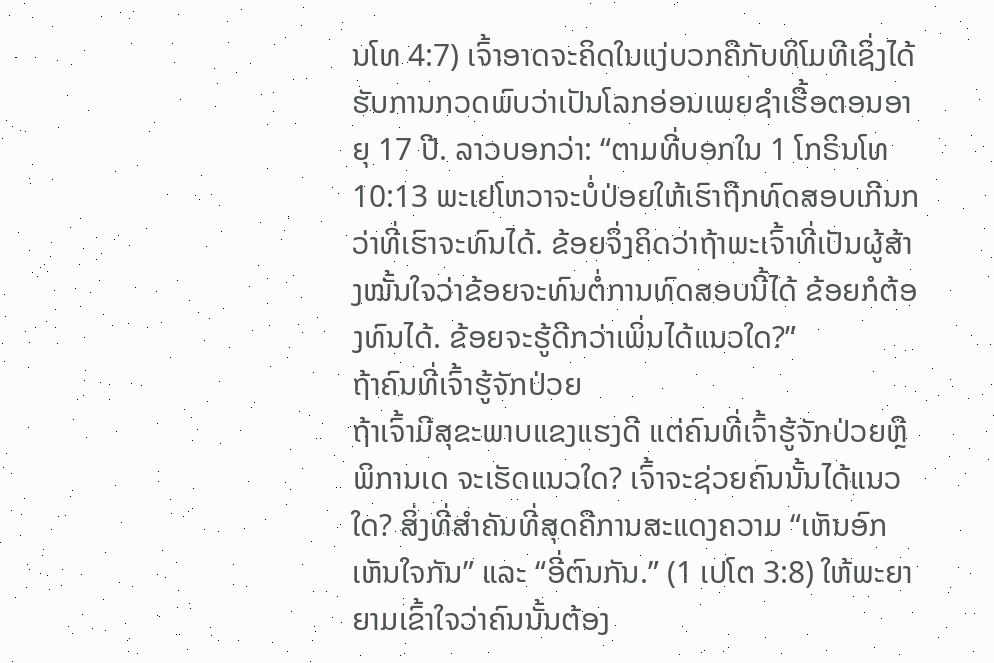ນໂທ 4:7) ເຈົ້າອາດຈະຄິດໃນແງ່ບວກຄືກັບທິໂມທີເຊິ່ງໄດ້ຮັບການກວດພົບວ່າເປັນໂລກອ່ອນເພຍຊຳເຮື້ອຕອນອາຍຸ 17 ປີ. ລາວບອກວ່າ: “ຕາມທີ່ບອກໃນ 1 ໂກຣິນໂທ 10:13 ພະເຢໂຫວາຈະບໍ່ປ່ອຍໃຫ້ເຮົາຖືກທົດສອບເກີນກວ່າທີ່ເຮົາຈະທົນໄດ້. ຂ້ອຍຈຶ່ງຄິດວ່າຖ້າພະເຈົ້າທີ່ເປັນຜູ້ສ້າງໝັ້ນໃຈວ່າຂ້ອຍຈະທົນຕໍ່ການທົດສອບນີ້ໄດ້ ຂ້ອຍກໍຕ້ອງທົນໄດ້. ຂ້ອຍຈະຮູ້ດີກວ່າເພິ່ນໄດ້ແນວໃດ?”
ຖ້າຄົນທີ່ເຈົ້າຮູ້ຈັກປ່ວຍ
ຖ້າເຈົ້າມີສຸຂະພາບແຂງແຮງດີ ແຕ່ຄົນທີ່ເຈົ້າຮູ້ຈັກປ່ວຍຫຼືພິການເດ ຈະເຮັດແນວໃດ? ເຈົ້າຈະຊ່ວຍຄົນນັ້ນໄດ້ແນວໃດ? ສິ່ງທີ່ສຳຄັນທີ່ສຸດຄືການສະແດງຄວາມ “ເຫັນອົກເຫັນໃຈກັນ” ແລະ “ອີ່ຕົນກັນ.” (1 ເປໂຕ 3:8) ໃຫ້ພະຍາຍາມເຂົ້າໃຈວ່າຄົນນັ້ນຕ້ອງ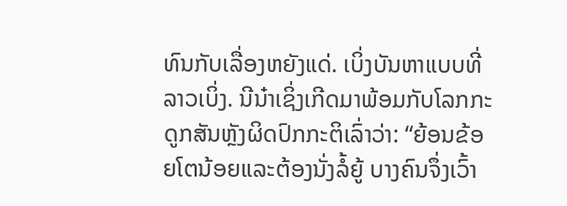ທົນກັບເລື່ອງຫຍັງແດ່. ເບິ່ງບັນຫາແບບທີ່ລາວເບິ່ງ. ນີນ໋າເຊິ່ງເກີດມາພ້ອມກັບໂລກກະດູກສັນຫຼັງຜິດປົກກະຕິເລົ່າວ່າ: “ຍ້ອນຂ້ອຍໂຕນ້ອຍແລະຕ້ອງນັ່ງລໍ້ຍູ້ ບາງຄົນຈຶ່ງເວົ້າ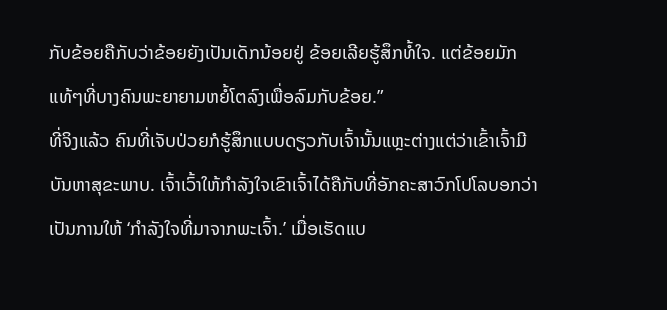ກັບຂ້ອຍຄືກັບວ່າຂ້ອຍຍັງເປັນເດັກນ້ອຍຢູ່ ຂ້ອຍເລີຍຮູ້ສຶກທໍ້ໃຈ. ແຕ່ຂ້ອຍມັກແທ້ໆທີ່ບາງຄົນພະຍາຍາມຫຍໍ້ໂຕລົງເພື່ອລົມກັບຂ້ອຍ.”
ທີ່ຈິງແລ້ວ ຄົນທີ່ເຈັບປ່ວຍກໍຮູ້ສຶກແບບດຽວກັບເຈົ້ານັ້ນແຫຼະຕ່າງແຕ່ວ່າເຂົ້າເຈົ້າມີບັນຫາສຸຂະພາບ. ເຈົ້າເວົ້າໃຫ້ກຳລັງໃຈເຂົາເຈົ້າໄດ້ຄືກັບທີ່ອັກຄະສາວົກໂປໂລບອກວ່າເປັນການໃຫ້ ‘ກຳລັງໃຈທີ່ມາຈາກພະເຈົ້າ.’ ເມື່ອເຮັດແບ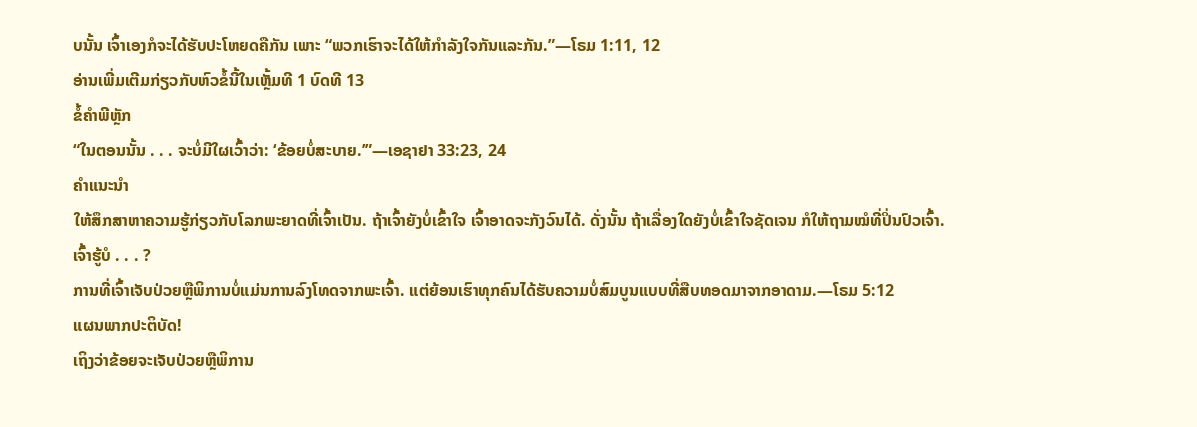ບນັ້ນ ເຈົ້າເອງກໍຈະໄດ້ຮັບປະໂຫຍດຄືກັນ ເພາະ “ພວກເຮົາຈະໄດ້ໃຫ້ກຳລັງໃຈກັນແລະກັນ.”—ໂຣມ 1:11, 12
ອ່ານເພີ່ມເຕີມກ່ຽວກັບຫົວຂໍ້ນີ້ໃນເຫຼັ້ມທີ 1 ບົດທີ 13
ຂໍ້ຄຳພີຫຼັກ
“ໃນຕອນນັ້ນ . . . ຈະບໍ່ມີໃຜເວົ້າວ່າ: ‘ຂ້ອຍບໍ່ສະບາຍ.’”—ເອຊາຢາ 33:23, 24
ຄຳແນະນຳ
ໃຫ້ສຶກສາຫາຄວາມຮູ້ກ່ຽວກັບໂລກພະຍາດທີ່ເຈົ້າເປັນ. ຖ້າເຈົ້າຍັງບໍ່ເຂົ້າໃຈ ເຈົ້າອາດຈະກັງວົນໄດ້. ດັ່ງນັ້ນ ຖ້າເລື່ອງໃດຍັງບໍ່ເຂົ້າໃຈຊັດເຈນ ກໍໃຫ້ຖາມໝໍທີ່ປິ່ນປົວເຈົ້າ.
ເຈົ້າຮູ້ບໍ . . . ?
ການທີ່ເຈົ້າເຈັບປ່ວຍຫຼືພິການບໍ່ແມ່ນການລົງໂທດຈາກພະເຈົ້າ. ແຕ່ຍ້ອນເຮົາທຸກຄົນໄດ້ຮັບຄວາມບໍ່ສົມບູນແບບທີ່ສືບທອດມາຈາກອາດາມ.—ໂຣມ 5:12
ແຜນພາກປະຕິບັດ!
ເຖິງວ່າຂ້ອຍຈະເຈັບປ່ວຍຫຼືພິການ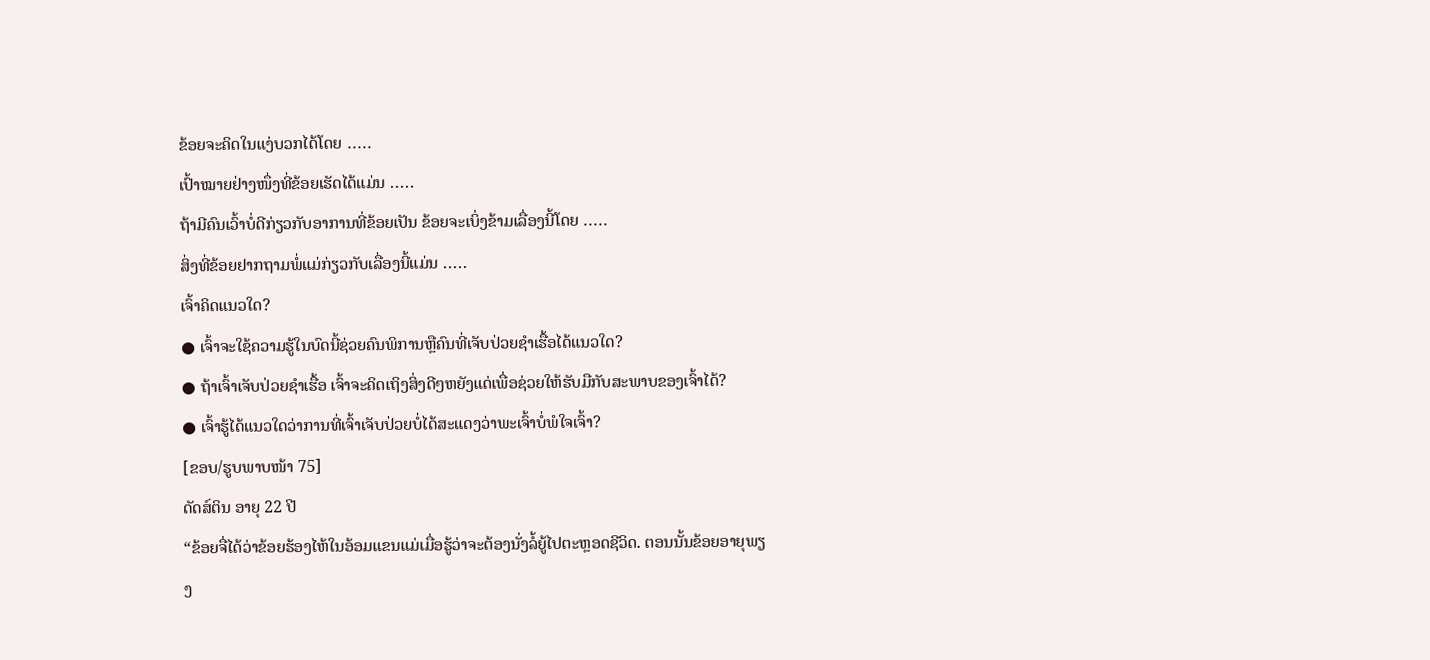ຂ້ອຍຈະຄິດໃນແງ່ບວກໄດ້ໂດຍ ․․․․․
ເປົ້າໝາຍຢ່າງໜຶ່ງທີ່ຂ້ອຍເຮັດໄດ້ແມ່ນ ․․․․․
ຖ້າມີຄົນເວົ້າບໍ່ດີກ່ຽວກັບອາການທີ່ຂ້ອຍເປັນ ຂ້ອຍຈະເບິ່ງຂ້າມເລື່ອງນີ້ໂດຍ ․․․․․
ສິ່ງທີ່ຂ້ອຍຢາກຖາມພໍ່ແມ່ກ່ຽວກັບເລື່ອງນີ້ແມ່ນ ․․․․․
ເຈົ້າຄິດແນວໃດ?
● ເຈົ້າຈະໃຊ້ຄວາມຮູ້ໃນບົດນີ້ຊ່ວຍຄົນພິການຫຼືຄົນທີ່ເຈັບປ່ວຍຊຳເຮື້ອໄດ້ແນວໃດ?
● ຖ້າເຈົ້າເຈັບປ່ວຍຊຳເຮື້ອ ເຈົ້າຈະຄິດເຖິງສິ່ງດີໆຫຍັງແດ່ເພື່ອຊ່ວຍໃຫ້ຮັບມືກັບສະພາບຂອງເຈົ້າໄດ້?
● ເຈົ້າຮູ້ໄດ້ແນວໃດວ່າການທີ່ເຈົ້າເຈັບປ່ວຍບໍ່ໄດ້ສະແດງວ່າພະເຈົ້າບໍ່ພໍໃຈເຈົ້າ?
[ຂອບ/ຮູບພາບໜ້າ 75]
ດັດສ໌ຕິນ ອາຍຸ 22 ປີ
“ຂ້ອຍຈື່ໄດ້ວ່າຂ້ອຍຮ້ອງໄຫ້ໃນອ້ອມແຂນແມ່ເມື່ອຮູ້ວ່າຈະຕ້ອງນັ່ງລໍ້ຍູ້ໄປຕະຫຼອດຊີວິດ. ຕອນນັ້ນຂ້ອຍອາຍຸພຽງ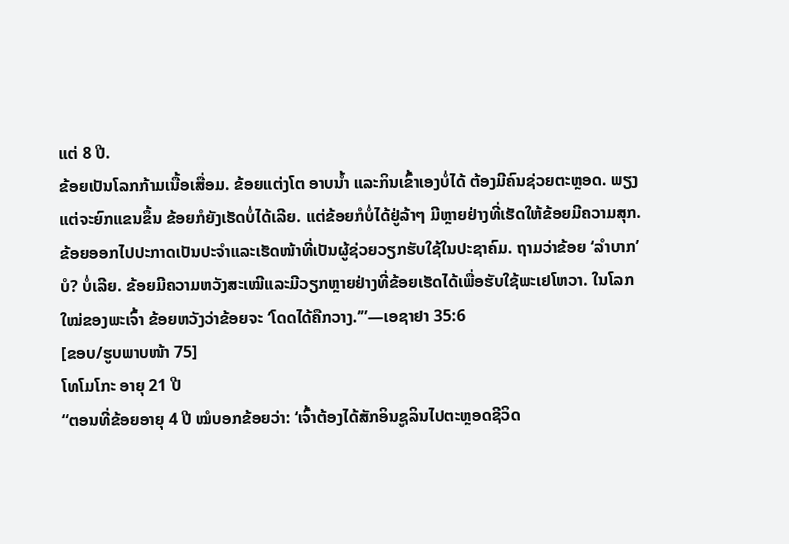ແຕ່ 8 ປີ.
ຂ້ອຍເປັນໂລກກ້າມເນື້ອເສື່ອມ. ຂ້ອຍແຕ່ງໂຕ ອາບນ້ຳ ແລະກິນເຂົ້າເອງບໍ່ໄດ້ ຕ້ອງມີຄົນຊ່ວຍຕະຫຼອດ. ພຽງແຕ່ຈະຍົກແຂນຂຶ້ນ ຂ້ອຍກໍຍັງເຮັດບໍ່ໄດ້ເລີຍ. ແຕ່ຂ້ອຍກໍບໍ່ໄດ້ຢູ່ລ້າໆ ມີຫຼາຍຢ່າງທີ່ເຮັດໃຫ້ຂ້ອຍມີຄວາມສຸກ. ຂ້ອຍອອກໄປປະກາດເປັນປະຈຳແລະເຮັດໜ້າທີ່ເປັນຜູ້ຊ່ວຍວຽກຮັບໃຊ້ໃນປະຊາຄົມ. ຖາມວ່າຂ້ອຍ ‘ລຳບາກ’ ບໍ? ບໍ່ເລີຍ. ຂ້ອຍມີຄວາມຫວັງສະເໝີແລະມີວຽກຫຼາຍຢ່າງທີ່ຂ້ອຍເຮັດໄດ້ເພື່ອຮັບໃຊ້ພະເຢໂຫວາ. ໃນໂລກໃໝ່ຂອງພະເຈົ້າ ຂ້ອຍຫວັງວ່າຂ້ອຍຈະ ‘ໂດດໄດ້ຄືກວາງ.’”—ເອຊາຢາ 35:6
[ຂອບ/ຮູບພາບໜ້າ 75]
ໂທໂມໂກະ ອາຍຸ 21 ປີ
“ຕອນທີ່ຂ້ອຍອາຍຸ 4 ປີ ໝໍບອກຂ້ອຍວ່າ: ‘ເຈົ້າຕ້ອງໄດ້ສັກອິນຊູລິນໄປຕະຫຼອດຊີວິດ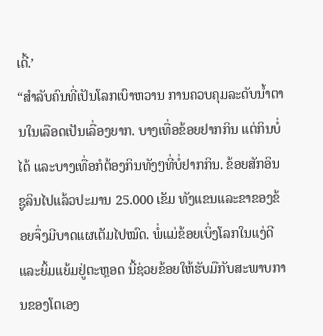ເດີ້.’
“ສຳລັບຄົນທີ່ເປັນໂລກເບົາຫວານ ການຄວບຄຸມລະດັບນ້ຳຕານໃນເລືອດເປັນເລື່ອງຍາກ. ບາງເທື່ອຂ້ອຍຢາກກິນ ແຕ່ກິນບໍ່ໄດ້ ແລະບາງເທື່ອກໍຕ້ອງກິນທັງໆທີ່ບໍ່ຢາກກິນ. ຂ້ອຍສັກອິນຊູລິນໄປແລ້ວປະມານ 25.000 ເຂັມ ທັງແຂນແລະຂາຂອງຂ້ອຍຈຶ່ງມີບາດແຜເຕັມໄປໝົດ. ພໍ່ແມ່ຂ້ອຍເບິ່ງໂລກໃນແງ່ດີແລະຍິ້ມແຍ້ມຢູ່ຕະຫຼອດ ນີ້ຊ່ວຍຂ້ອຍໃຫ້ຮັບມືກັບສະພາບການຂອງໂຕເອງ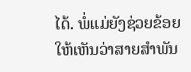ໄດ້. ພໍ່ແມ່ຍັງຊ່ວຍຂ້ອຍໃຫ້ເຫັນວ່າສາຍສຳພັນ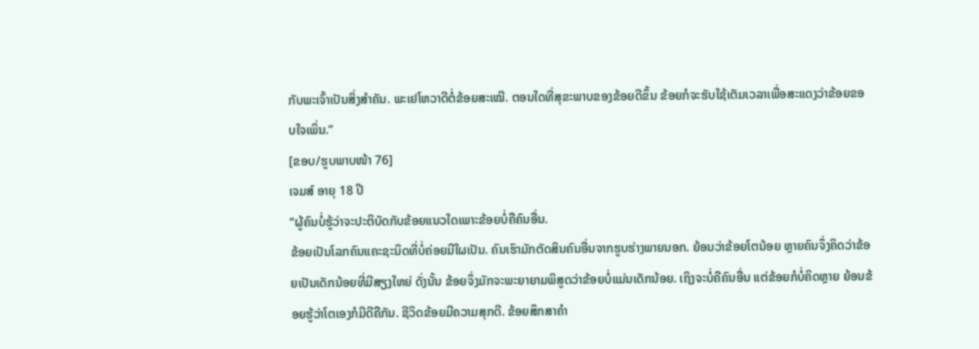ກັບພະເຈົ້າເປັນສິ່ງສຳຄັນ. ພະເຢໂຫວາດີຕໍ່ຂ້ອຍສະເໝີ. ຕອນໃດທີ່ສຸຂະພາບຂອງຂ້ອຍດີຂຶ້ນ ຂ້ອຍກໍຈະຮັບໃຊ້ເຕັມເວລາເພື່ອສະແດງວ່າຂ້ອຍຂອບໃຈເພິ່ນ.”
[ຂອບ/ຮູບພາບໜ້າ 76]
ເຈມສ໌ ອາຍຸ 18 ປີ
“ຜູ້ຄົນບໍ່ຮູ້ວ່າຈະປະຕິບັດກັບຂ້ອຍແນວໃດເພາະຂ້ອຍບໍ່ຄືຄົນອື່ນ.
ຂ້ອຍເປັນໂລກຄົນແຄະຊະນິດທີ່ບໍ່ຄ່ອຍມີໃຜເປັນ. ຄົນເຮົາມັກຕັດສິນຄົນອື່ນຈາກຮູບຮ່າງພາຍນອກ. ຍ້ອນວ່າຂ້ອຍໂຕນ້ອຍ ຫຼາຍຄົນຈຶ່ງຄິດວ່າຂ້ອຍເປັນເດັກນ້ອຍທີ່ມີສຽງໃຫຍ່ ດັ່ງນັ້ນ ຂ້ອຍຈຶ່ງມັກຈະພະຍາຍາມພິສູດວ່າຂ້ອຍບໍ່ແມ່ນເດັກນ້ອຍ. ເຖິງຈະບໍ່ຄືຄົນອື່ນ ແຕ່ຂ້ອຍກໍບໍ່ຄິດຫຼາຍ ຍ້ອນຂ້ອຍຮູ້ວ່າໂຕເອງກໍມີດີຄືກັນ. ຊີວິດຂ້ອຍມີຄວາມສຸກດີ. ຂ້ອຍສຶກສາຄຳ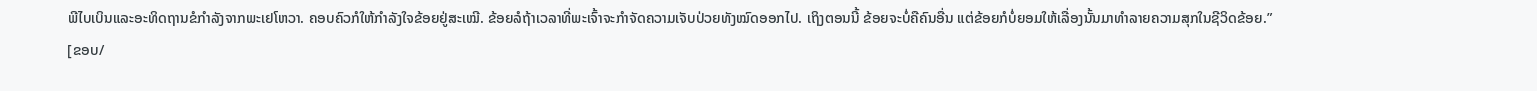ພີໄບເບິນແລະອະທິດຖານຂໍກຳລັງຈາກພະເຢໂຫວາ. ຄອບຄົວກໍໃຫ້ກຳລັງໃຈຂ້ອຍຢູ່ສະເໝີ. ຂ້ອຍລໍຖ້າເວລາທີ່ພະເຈົ້າຈະກຳຈັດຄວາມເຈັບປ່ວຍທັງໝົດອອກໄປ. ເຖິງຕອນນີ້ ຂ້ອຍຈະບໍ່ຄືຄົນອື່ນ ແຕ່ຂ້ອຍກໍບໍ່ຍອມໃຫ້ເລື່ອງນັ້ນມາທຳລາຍຄວາມສຸກໃນຊີວິດຂ້ອຍ.”
[ຂອບ/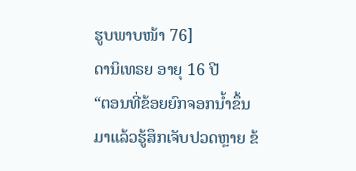ຮູບພາບໜ້າ 76]
ດານິເທຣຍ ອາຍຸ 16 ປີ
“ຕອນທີ່ຂ້ອຍຍົກຈອກນ້ຳຂຶ້ນມາແລ້ວຮູ້ສຶກເຈັບປວດຫຼາຍ ຂ້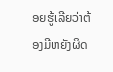ອຍຮູ້ເລີຍວ່າຕ້ອງມີຫຍັງຜິດ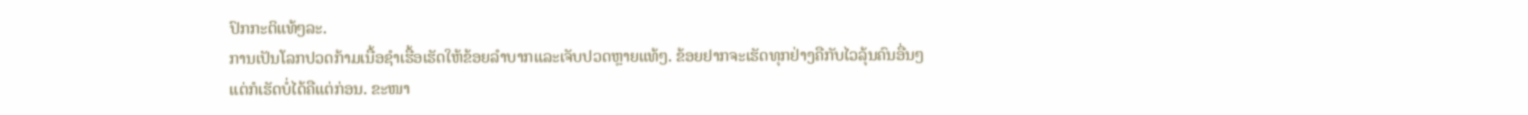ປົກກະຕິແທ້ໆລະ.
ການເປັນໂລກປວດກ້າມເນື້ອຊຳເຮື້ອເຮັດໃຫ້ຂ້ອຍລຳບາກແລະເຈັບປວດຫຼາຍແທ້ໆ. ຂ້ອຍຢາກຈະເຮັດທຸກຢ່າງຄືກັບໄວລຸ້ນຄົນອື່ນໆ ແຕ່ກໍເຮັດບໍ່ໄດ້ຄືແຕ່ກ່ອນ. ຂະໜາ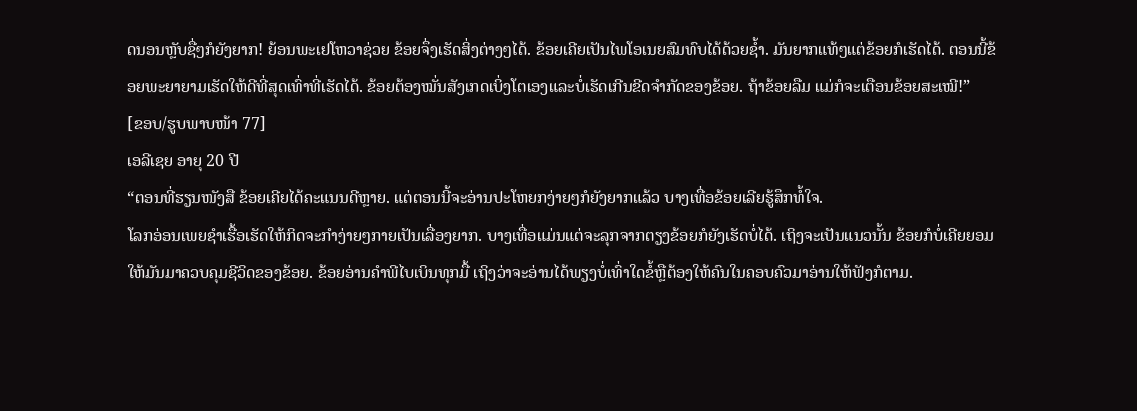ດນອນຫຼັບຊື່ໆກໍຍັງຍາກ! ຍ້ອນພະເຢໂຫວາຊ່ວຍ ຂ້ອຍຈຶ່ງເຮັດສິ່ງຕ່າງໆໄດ້. ຂ້ອຍເຄີຍເປັນໄພໂອເນຍສົມທົບໄດ້ດ້ວຍຊ້ຳ. ມັນຍາກແທ້ໆແຕ່ຂ້ອຍກໍເຮັດໄດ້. ຕອນນີ້ຂ້ອຍພະຍາຍາມເຮັດໃຫ້ດີທີ່ສຸດເທົ່າທີ່ເຮັດໄດ້. ຂ້ອຍຕ້ອງໝັ່ນສັງເກດເບິ່ງໂຕເອງແລະບໍ່ເຮັດເກີນຂີດຈຳກັດຂອງຂ້ອຍ. ຖ້າຂ້ອຍລືມ ແມ່ກໍຈະເຕືອນຂ້ອຍສະເໝີ!”
[ຂອບ/ຮູບພາບໜ້າ 77]
ເອລີເຊຍ ອາຍຸ 20 ປີ
“ຕອນທີ່ຮຽນໜັງສື ຂ້ອຍເຄີຍໄດ້ຄະແນນດີຫຼາຍ. ແຕ່ຕອນນີ້ຈະອ່ານປະໂຫຍກງ່າຍໆກໍຍັງຍາກແລ້ວ ບາງເທື່ອຂ້ອຍເລີຍຮູ້ສຶກທໍ້ໃຈ.
ໂລກອ່ອນເພຍຊຳເຮື້ອເຮັດໃຫ້ກິດຈະກຳງ່າຍໆກາຍເປັນເລື່ອງຍາກ. ບາງເທື່ອແມ່ນແຕ່ຈະລຸກຈາກຕຽງຂ້ອຍກໍຍັງເຮັດບໍ່ໄດ້. ເຖິງຈະເປັນແນວນັ້ນ ຂ້ອຍກໍບໍ່ເຄີຍຍອມໃຫ້ມັນມາຄວບຄຸມຊີວິດຂອງຂ້ອຍ. ຂ້ອຍອ່ານຄຳພີໄບເບິນທຸກມື້ ເຖິງວ່າຈະອ່ານໄດ້ພຽງບໍ່ເທົ່າໃດຂໍ້ຫຼືຕ້ອງໃຫ້ຄົນໃນຄອບຄົວມາອ່ານໃຫ້ຟັງກໍຕາມ.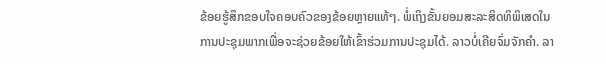ຂ້ອຍຮູ້ສຶກຂອບໃຈຄອບຄົວຂອງຂ້ອຍຫຼາຍແທ້ໆ. ພໍ່ເຖິງຂັ້ນຍອມສະລະສິດທິພິເສດໃນການປະຊຸມພາກເພື່ອຈະຊ່ວຍຂ້ອຍໃຫ້ເຂົ້າຮ່ວມການປະຊຸມໄດ້. ລາວບໍ່ເຄີຍຈົ່ມຈັກຄຳ. ລາ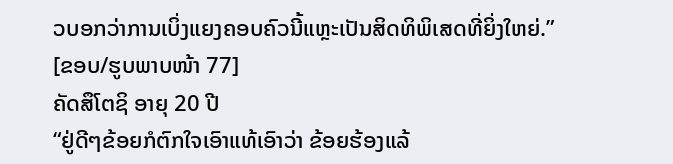ວບອກວ່າການເບິ່ງແຍງຄອບຄົວນີ້ແຫຼະເປັນສິດທິພິເສດທີ່ຍິ່ງໃຫຍ່.”
[ຂອບ/ຮູບພາບໜ້າ 77]
ຄັດສຶໂຕຊິ ອາຍຸ 20 ປີ
“ຢູ່ດີໆຂ້ອຍກໍຕົກໃຈເອົາແທ້ເອົາວ່າ ຂ້ອຍຮ້ອງແລ້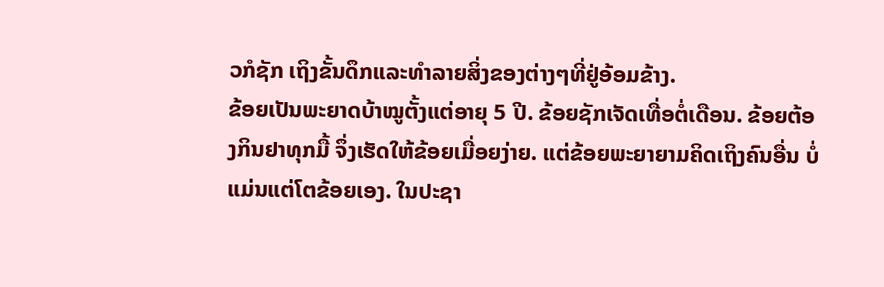ວກໍຊັກ ເຖິງຂັ້ນດຶກແລະທຳລາຍສິ່ງຂອງຕ່າງໆທີ່ຢູ່ອ້ອມຂ້າງ.
ຂ້ອຍເປັນພະຍາດບ້າໝູຕັ້ງແຕ່ອາຍຸ 5 ປີ. ຂ້ອຍຊັກເຈັດເທື່ອຕໍ່ເດືອນ. ຂ້ອຍຕ້ອງກິນຢາທຸກມື້ ຈຶ່ງເຮັດໃຫ້ຂ້ອຍເມື່ອຍງ່າຍ. ແຕ່ຂ້ອຍພະຍາຍາມຄິດເຖິງຄົນອື່ນ ບໍ່ແມ່ນແຕ່ໂຕຂ້ອຍເອງ. ໃນປະຊາ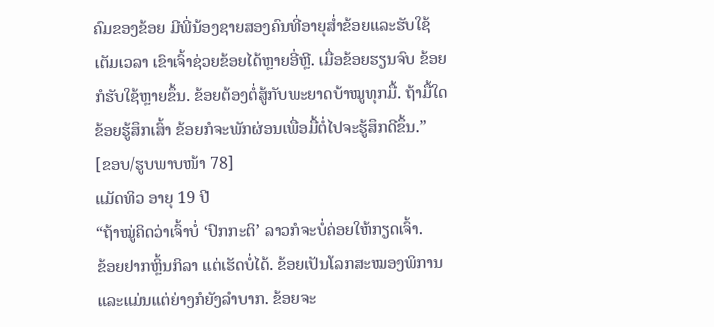ຄົມຂອງຂ້ອຍ ມີພີ່ນ້ອງຊາຍສອງຄົນທີ່ອາຍຸສ່ຳຂ້ອຍແລະຮັບໃຊ້ເຕັມເວລາ ເຂົາເຈົ້າຊ່ວຍຂ້ອຍໄດ້ຫຼາຍອີ່ຫຼີ. ເມື່ອຂ້ອຍຮຽນຈົບ ຂ້ອຍກໍຮັບໃຊ້ຫຼາຍຂຶ້ນ. ຂ້ອຍຕ້ອງຕໍ່ສູ້ກັບພະຍາດບ້າໝູທຸກມື້. ຖ້າມື້ໃດຂ້ອຍຮູ້ສຶກເສົ້າ ຂ້ອຍກໍຈະພັກຜ່ອນເພື່ອມື້ຕໍ່ໄປຈະຮູ້ສຶກດີຂຶ້ນ.”
[ຂອບ/ຮູບພາບໜ້າ 78]
ແມັດທິວ ອາຍຸ 19 ປີ
“ຖ້າໝູ່ຄິດວ່າເຈົ້າບໍ່ ‘ປົກກະຕິ’ ລາວກໍຈະບໍ່ຄ່ອຍໃຫ້ກຽດເຈົ້າ.
ຂ້ອຍຢາກຫຼິ້ນກິລາ ແຕ່ເຮັດບໍ່ໄດ້. ຂ້ອຍເປັນໂລກສະໝອງພິການ ແລະແມ່ນແຕ່ຍ່າງກໍຍັງລຳບາກ. ຂ້ອຍຈະ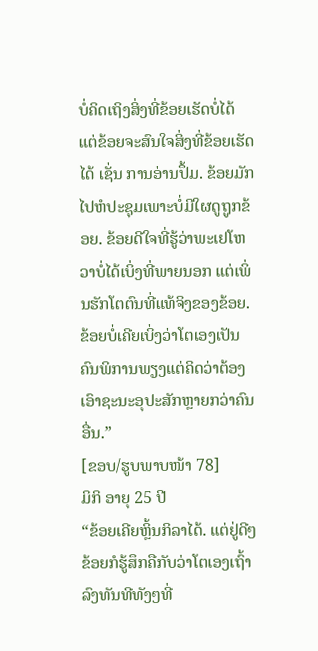ບໍ່ຄິດເຖິງສິ່ງທີ່ຂ້ອຍເຮັດບໍ່ໄດ້ ແຕ່ຂ້ອຍຈະສົນໃຈສິ່ງທີ່ຂ້ອຍເຮັດໄດ້ ເຊັ່ນ ການອ່ານປຶ້ມ. ຂ້ອຍມັກໄປຫໍປະຊຸມເພາະບໍ່ມີໃຜດູຖູກຂ້ອຍ. ຂ້ອຍດີໃຈທີ່ຮູ້ວ່າພະເຢໂຫວາບໍ່ໄດ້ເບິ່ງທີ່ພາຍນອກ ແຕ່ເພິ່ນຮັກໂຕຕົນທີ່ແທ້ຈິງຂອງຂ້ອຍ. ຂ້ອຍບໍ່ເຄີຍເບິ່ງວ່າໂຕເອງເປັນຄົນພິການພຽງແຕ່ຄິດວ່າຕ້ອງເອົາຊະນະອຸປະສັກຫຼາຍກວ່າຄົນອື່ນ.”
[ຂອບ/ຮູບພາບໜ້າ 78]
ມິກິ ອາຍຸ 25 ປີ
“ຂ້ອຍເຄີຍຫຼິ້ນກິລາໄດ້. ແຕ່ຢູ່ດີໆຂ້ອຍກໍຮູ້ສຶກຄືກັບວ່າໂຕເອງເຖົ້າລົງທັນທີທັງໆທີ່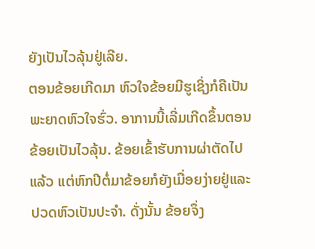ຍັງເປັນໄວລຸ້ນຢູ່ເລີຍ.
ຕອນຂ້ອຍເກີດມາ ຫົວໃຈຂ້ອຍມີຮູເຊິ່ງກໍຄືເປັນພະຍາດຫົວໃຈຮົ່ວ. ອາການນີ້ເລີ່ມເກີດຂຶ້ນຕອນຂ້ອຍເປັນໄວລຸ້ນ. ຂ້ອຍເຂົ້າຮັບການຜ່າຕັດໄປແລ້ວ ແຕ່ຫົກປີຕໍ່ມາຂ້ອຍກໍຍັງເມື່ອຍງ່າຍຢູ່ແລະປວດຫົວເປັນປະຈຳ. ດັ່ງນັ້ນ ຂ້ອຍຈຶ່ງ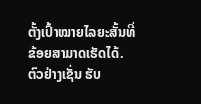ຕັ້ງເປົ້າໝາຍໄລຍະສັ້ນທີ່ຂ້ອຍສາມາດເຮັດໄດ້. ຕົວຢ່າງເຊັ່ນ ຮັບ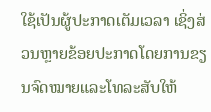ໃຊ້ເປັນຜູ້ປະກາດເຕັມເວລາ ເຊິ່ງສ່ວນຫຼາຍຂ້ອຍປະກາດໂດຍການຂຽນຈົດໝາຍແລະໂທລະສັບໃຫ້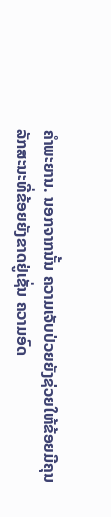ຄຳພະຍານ. ນອກຈາກນັ້ນ ຄວາມເຈັບປ່ວຍຍັງຊ່ວຍໃຫ້ຂ້ອຍມີຄຸນລັກສະນະທີ່ຂ້ອຍຍັງຂາດຢູ່ເຊັ່ນ ຄວາມອົດ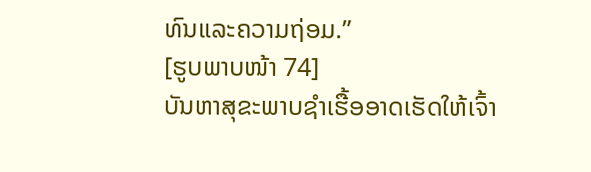ທົນແລະຄວາມຖ່ອມ.”
[ຮູບພາບໜ້າ 74]
ບັນຫາສຸຂະພາບຊຳເຮື້ອອາດເຮັດໃຫ້ເຈົ້າ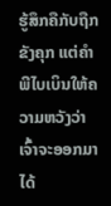ຮູ້ສຶກຄືກັບຖືກຂັງຄຸກ ແຕ່ຄຳພີໄບເບິນໃຫ້ຄວາມຫວັງວ່າເຈົ້າຈະອອກມາໄດ້